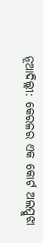ନୂଆଦିଲ୍ଲୀ: କେରଳର ଏକ କୋର୍ଟ ଅଲପ୍ପୁଝା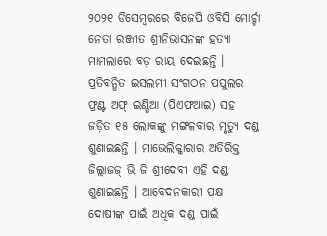୨୦୨୧ ଡିସେମ୍ୱରରେ ବିଜେପି ଓବିସି ମୋର୍ଚ୍ଚା ନେତା ରଞ୍ଜୀତ ଶ୍ରୀନିଭାସନଙ୍କ ହତ୍ୟା ମାମଲାରେ ବଡ଼ ରାୟ ଦେଇଛନ୍ତି । ପ୍ରତିବନ୍ଧିତ ଇସଲମୀ ସଂଗଠନ ପପୁଲର ଫ୍ରଣ୍ଟ ଅଫ୍ ଇଣ୍ଡିଆ (ପିଏଫଆଇ) ସହ ଜଡ଼ିତ ୧୫ ଲୋକଙ୍କୁ ମଙ୍ଗଳବାର ମୃତ୍ୟୁ ଦଣ୍ଡ ଶୁଣାଇଛନ୍ତି । ମାଭେଲିକ୍କାରାର ଅତିରିକ୍ତ ଜିଲ୍ଲାଜଜ୍ ଭି ଜି ଶ୍ରୀଦେବୀ ଏହି ଦଣ୍ଡ ଶୁଣାଇଛନ୍ତି । ଆବେଦନକାରୀ ପକ୍ଷ ଦୋଷୀଙ୍କ ପାଇଁ ଅଧିକ ଦଣ୍ଡ ପାଇଁ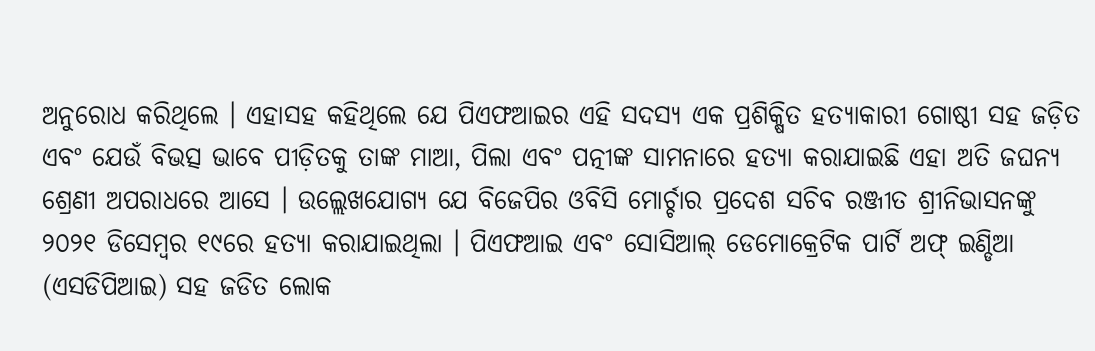ଅନୁରୋଧ କରିଥିଲେ । ଏହାସହ କହିଥିଲେ ଯେ ପିଏଫଆଇର ଏହି ସଦସ୍ୟ ଏକ ପ୍ରଶିକ୍ଷିତ ହତ୍ୟାକାରୀ ଗୋଷ୍ଠୀ ସହ ଜଡ଼ିତ ଏବଂ ଯେଉଁ ବିଭତ୍ସ ଭାବେ ପୀଡ଼ିତକୁ ତାଙ୍କ ମାଆ, ପିଲା ଏବଂ ପତ୍ନୀଙ୍କ ସାମନାରେ ହତ୍ୟା କରାଯାଇଛି ଏହା ଅତି ଜଘନ୍ୟ ଶ୍ରେଣୀ ଅପରାଧରେ ଆସେ । ଉଲ୍ଲେଖଯୋଗ୍ୟ ଯେ ବିଜେପିର ଓବିସି ମୋର୍ଚ୍ଚାର ପ୍ରଦେଶ ସଚିବ ରଞ୍ଜୀତ ଶ୍ରୀନିଭାସନଙ୍କୁ ୨୦୨୧ ଡିସେମ୍ୱର ୧୯ରେ ହତ୍ୟା କରାଯାଇଥିଲା । ପିଏଫଆଇ ଏବଂ ସୋସିଆଲ୍ ଡେମୋକ୍ରେଟିକ ପାର୍ଟି ଅଫ୍ ଇଣ୍ଡିଆ (ଏସଡିପିଆଇ) ସହ ଜଡିତ ଲୋକ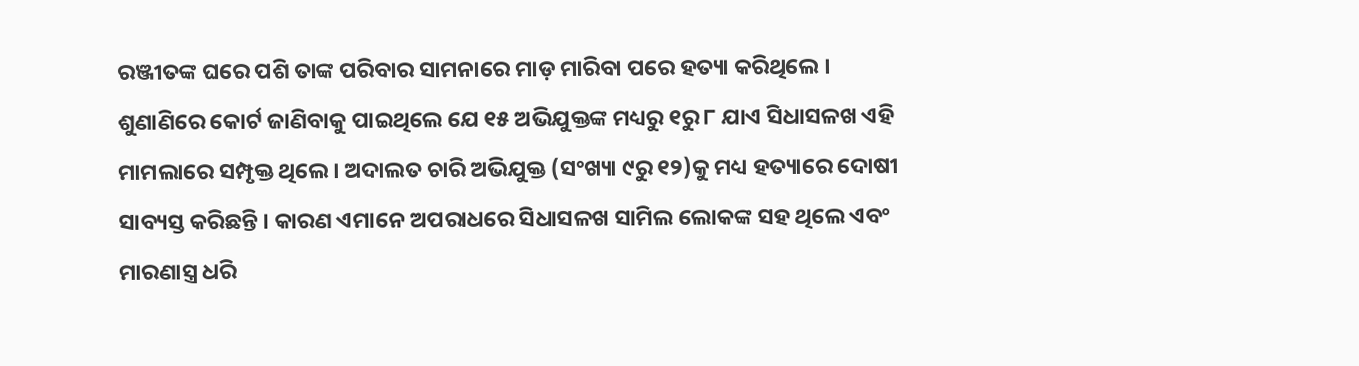ରଞ୍ଜୀତଙ୍କ ଘରେ ପଶି ତାଙ୍କ ପରିବାର ସାମନାରେ ମାଡ଼ ମାରିବା ପରେ ହତ୍ୟା କରିଥିଲେ । ଶୁଣାଣିରେ କୋର୍ଟ ଜାଣିବାକୁ ପାଇଥିଲେ ଯେ ୧୫ ଅଭିଯୁକ୍ତଙ୍କ ମଧ୍ୟରୁ ୧ରୁ ୮ ଯାଏ ସିଧାସଳଖ ଏହି ମାମଲାରେ ସମ୍ପୃକ୍ତ ଥିଲେ । ଅଦାଲତ ଚାରି ଅଭିଯୁକ୍ତ (ସଂଖ୍ୟା ୯ରୁ ୧୨)କୁ ମଧ୍ୟ ହତ୍ୟାରେ ଦୋଷୀ ସାବ୍ୟସ୍ତ କରିଛନ୍ତି । କାରଣ ଏମାନେ ଅପରାଧରେ ସିଧାସଳଖ ସାମିଲ ଲୋକଙ୍କ ସହ ଥିଲେ ଏବଂ ମାରଣାସ୍ତ୍ର ଧରି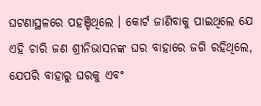ଘଟଣାସ୍ଥଳରେ ପହଞ୍ଚିଥିଲେ । କୋର୍ଟ ଜାଣିବାକୁ ପାଇଥିଲେ ଯେ ଏହି ଚାରି ଜଣ ଶ୍ରୀନିଭାସନଙ୍କ ଘର ବାହାରେ ଜଗି ରହିଥିଲେ, ଯେପରି ବାହାରୁ ଘରକୁ ଏବଂ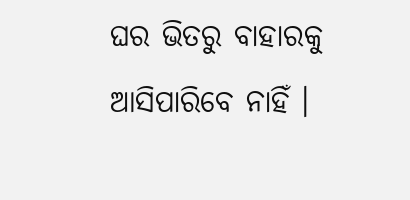ଘର ଭିତରୁ ବାହାରକୁ ଆସିପାରିବେ ନାହିଁ ।